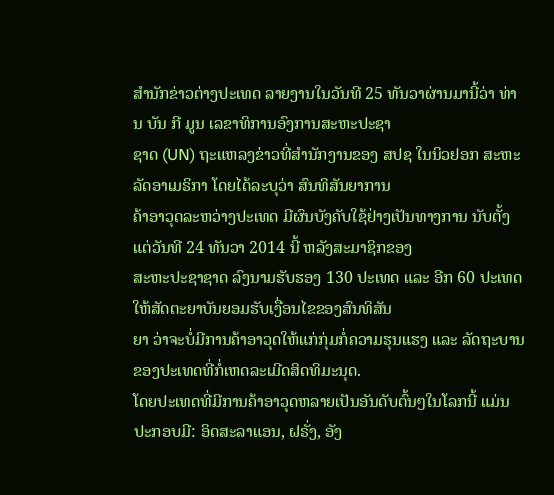ສຳນັກຂ່າວຕ່າງປະເທດ ລາຍງານໃນວັນທີ 25 ທັນວາຜ່ານມານີ້ວ່າ ທ່ານ ບັນ ກີ ມູນ ເລຂາທິການອົງການສະຫະປະຊາ
ຊາດ (UN) ຖະແຫລງຂ່າວທີ່ສຳນັກງານຂອງ ສປຊ ໃນນິວຢອກ ສະຫະລັດອາເມຣິກາ ໂດຍໄດ້ລະບຸວ່າ ສົນທິສັນຍາການ
ຄ້າອາວຸດລະຫວ່າງປະເທດ ມີຜົນບັງຄັບໃຊ້ຢ່າງເປັນທາງການ ນັບຕັ້ງແຕ່ວັນທີ 24 ທັນວາ 2014 ນີ້ ຫລັງສະມາຊິກຂອງ
ສະຫະປະຊາຊາດ ລົງນາມຮັບຮອງ 130 ປະເທດ ແລະ ອີກ 60 ປະເທດ ໃຫ້ສັດຕະຍາບັນຍອມຮັບເງື່ອນໄຂຂອງສົນທິສັນ
ຍາ ວ່າຈະບໍ່ມີການຄ້າອາວຸດໃຫ້ແກ່ກຸ່ມກໍ່ຄວາມຮຸນແຮງ ແລະ ລັດຖະບານຂອງປະເທດທີ່ກໍ່ເຫດລະເມີດສິດທິມະນຸດ.
ໂດຍປະເທດທີ່ມີການຄ້າອາວຸດຫລາຍເປັນອັນດັບຕົ້ນໆໃນໂລກນີ້ ແມ່ນປະກອບມີ: ອິດສະລາແອນ, ຝຣັ່ງ, ອັງ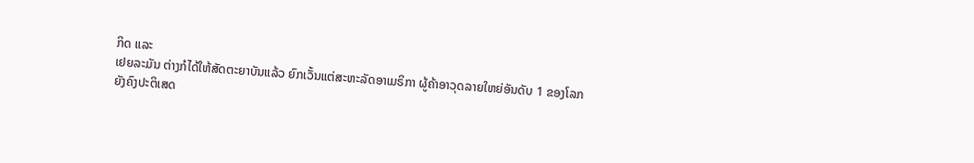ກິດ ແລະ
ເຢຍລະມັນ ຕ່າງກໍໄດ້ໃຫ້ສັດຕະຍາບັນແລ້ວ ຍົກເວັ້ນແຕ່ສະຫະລັດອາເມຣິກາ ຜູ້ຄ້າອາວຸດລາຍໃຫຍ່ອັນດັບ 1 ຂອງໂລກ
ຍັງຄົງປະຕິເສດ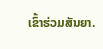ເຂົ້າຮ່ວມສັນຍາ.